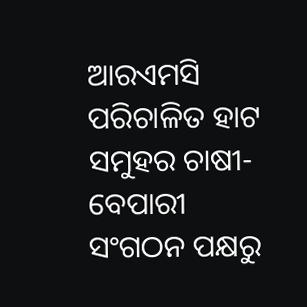ଆରଏମସି ପରିଚାଳିତ ହାଟ ସମୁହର ଚାଷୀ-ବେପାରୀ ସଂଗଠନ ପକ୍ଷରୁ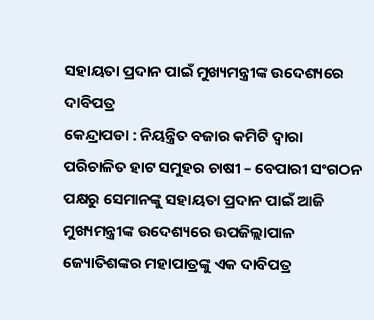ସହାୟତା ପ୍ରଦାନ ପାଇଁ ମୁଖ୍ୟମନ୍ତ୍ରୀଙ୍କ ଉଦେଶ୍ୟରେ ଦାବିପତ୍ର
କେନ୍ଦ୍ରାପଡା : ନିୟନ୍ତ୍ରିତ ବଜାର କମିଟି ଦ୍ୱାରା ପରିଚାଳିତ ହାଟ ସମୁହର ଚାଷୀ – ବେପାରୀ ସଂଗଠନ ପକ୍ଷରୁ ସେମାନଙ୍କୁ ସହାୟତା ପ୍ରଦାନ ପାଇଁ ଆଜି ମୁଖ୍ୟମନ୍ତ୍ରୀଙ୍କ ଉଦେଶ୍ୟରେ ଉପଜିଲ୍ଲାପାଳ ଜ୍ୟୋତିଶଙ୍କର ମହାପାତ୍ରଙ୍କୁ ଏକ ଦାବିପତ୍ର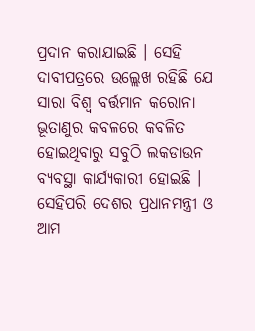ପ୍ରଦାନ କରାଯାଇଛି । ସେହି ଦାବୀପତ୍ରରେ ଉଲ୍ଲେଖ ରହିଛି ଯେ ସାରା ବିଶ୍ୱ ବର୍ତ୍ତମାନ କରୋନା ଭୂତାଣୁର କବଳରେ କବଳିତ ହୋଇଥିବାରୁ ସବୁଠି ଲକଡାଉନ ବ୍ୟବସ୍ଥା କାର୍ଯ୍ୟକାରୀ ହୋଇଛି । ସେହିପରି ଦେଶର ପ୍ରଧାନମନ୍ତ୍ରୀ ଓ ଆମ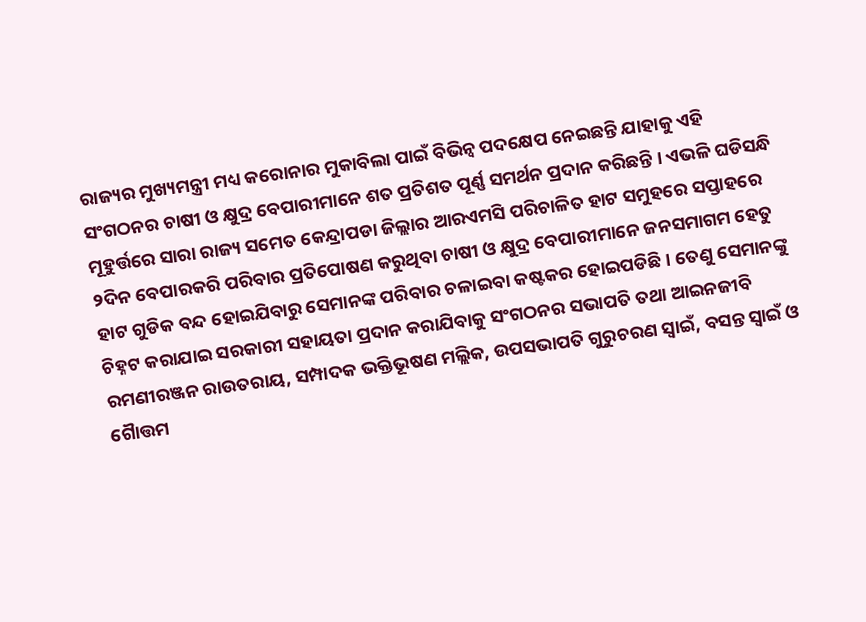ରାଜ୍ୟର ମୁଖ୍ୟମନ୍ତ୍ରୀ ମଧ୍ୟ କରୋନାର ମୁକାବିଲା ପାଇଁ ବିଭିନ୍ୱ ପଦକ୍ଷେପ ନେଇଛନ୍ତି ଯାହାକୁ ଏହି ସଂଗଠନର ଚାଷୀ ଓ କ୍ଷୁଦ୍ର ବେପାରୀମାନେ ଶତ ପ୍ରତିଶତ ପୂର୍ଣ୍ଣ ସମର୍ଥନ ପ୍ରଦାନ କରିଛନ୍ତି । ଏଭଳି ଘଡିସନ୍ଧି ମୂହୁର୍ତ୍ତରେ ସାରା ରାଜ୍ୟ ସମେତ କେନ୍ଦ୍ରାପଡା ଜିଲ୍ଲାର ଆରଏମସି ପରିଚାଳିତ ହାଟ ସମୁହରେ ସପ୍ତାହରେ ୨ଦିନ ବେପାରକରି ପରିବାର ପ୍ରତିପୋଷଣ କରୁଥିବା ଚାଷୀ ଓ କ୍ଷୁଦ୍ର ବେପାରୀମାନେ ଜନସମାଗମ ହେତୁ ହାଟ ଗୁଡିକ ବନ୍ଦ ହୋଇଯିବାରୁ ସେମାନଙ୍କ ପରିବାର ଚଳାଇବା କଷ୍ଟକର ହୋଇପଡିଛି । ତେଣୁ ସେମାନଙ୍କୁ ଚିହ୍ନଟ କରାଯାଇ ସରକାରୀ ସହାୟତା ପ୍ରଦାନ କରାଯିବାକୁ ସଂଗଠନର ସଭାପତି ତଥା ଆଇନଜୀବି ରମଣୀରଞ୍ଜନ ରାଉତରାୟ, ସମ୍ପାଦକ ଭକ୍ତିଭୂଷଣ ମଲ୍ଲିକ, ଉପସଭାପତି ଗୁରୁଚରଣ ସ୍ୱାଇଁ, ବସନ୍ତ ସ୍ୱାଇଁ ଓ ଗୈାତ୍ତମ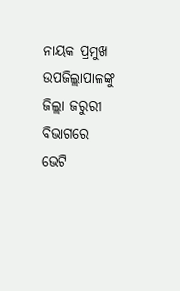ନାୟକ ପ୍ରମୁଖ ଉପଜିଲ୍ଲାପାଳଙ୍କୁ ଜିଲ୍ଲା ଜରୁରୀ ବିଭାଗରେ ଭେଟି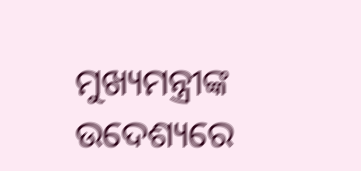ମୁଖ୍ୟମନ୍ତ୍ରୀଙ୍କ ଉଦେଶ୍ୟରେ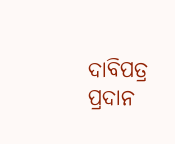ଦାବିପତ୍ର ପ୍ରଦାନ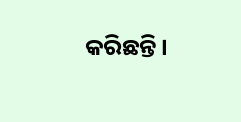କରିଛନ୍ତି ।